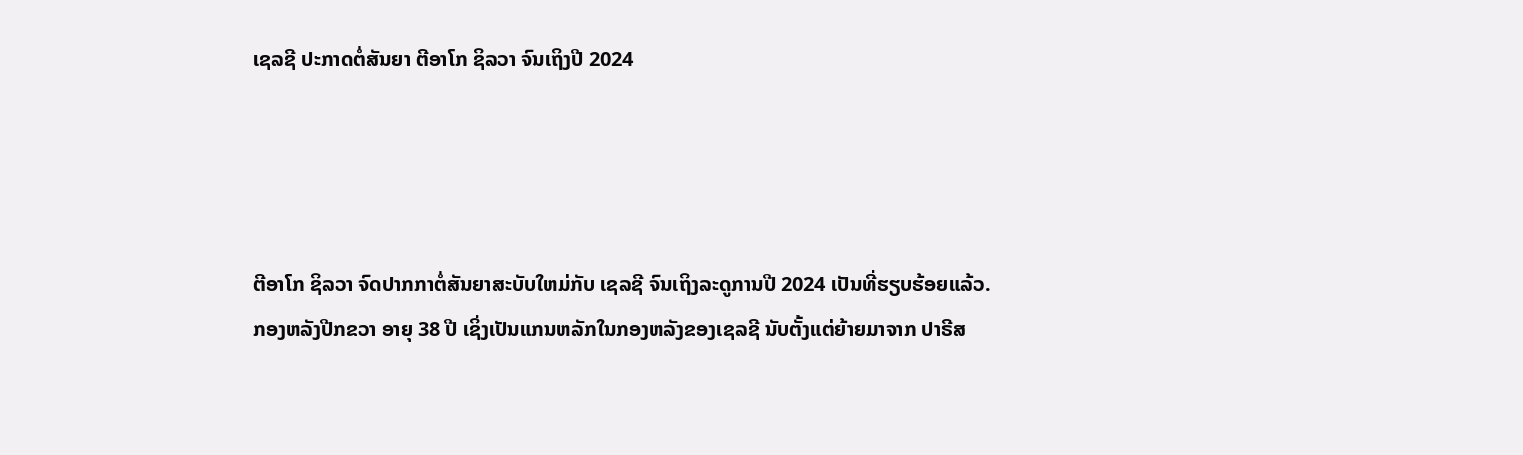ເຊລຊີ ປະກາດຕໍ່ສັນຍາ ຕີອາໂກ ຊິລວາ ຈົນເຖິງປີ 2024




ຕີອາໂກ ຊິລວາ ຈົດປາກກາຕໍ່ສັນຍາສະບັບໃຫມ່ກັບ ເຊລຊີ ຈົນເຖິງລະດູການປີ 2024 ເປັນທີ່ຮຽບຮ້ອຍແລ້ວ.
ກອງຫລັງປີກຂວາ ອາຍຸ 38 ປີ ເຊິ່ງເປັນແກນຫລັກໃນກອງຫລັງຂອງເຊລຊີ ນັບຕັ້ງແຕ່ຍ້າຍມາຈາກ ປາຣີສ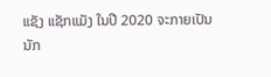ແຊັງ ແຊັກແມັງ ໃນປີ 2020 ຈະກາຍເປັນນັກ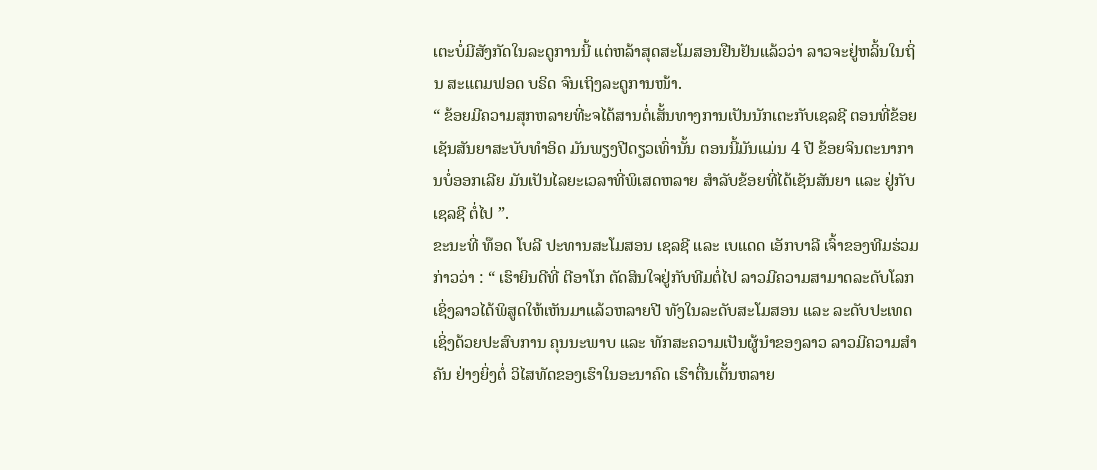ເຕະບໍ່ມີສັງກັດໃນລະດູການນີ້ ແຕ່ຫລ້າສຸດສະໂມສອນຢືນຢັນແລ້ວວ່າ ລາວຈະຢູ່ຫລິ້ນໃນຖິ່ນ ສະແຕມຟອດ ບຣິດ ຈົນເຖິງລະດູການໜ້າ.
“ ຂ້ອຍມີຄວາມສຸກຫລາຍທີ່ະຈໄດ້ສານຕໍ່ເສັ້ນທາງການເປັນນັກເຕະກັບເຊລຊີ ຕອນທີ່ຂ້ອຍເຊັນສັນຍາສະບັບທຳອິດ ມັນພຽງປີດຽວເທົ່ານັ້ນ ຕອນນີ້ມັນແມ່ນ 4 ປີ ຂ້ອຍຈິນຕະນາການບໍ່ອອກເລີຍ ມັນເປັນໄລຍະເວລາທີ່ພິເສດຫລາຍ ສຳລັບຂ້ອຍທີ່ໄດ້ເຊັນສັນຍາ ແລະ ຢູ່ກັບເຊລຊີ ຕໍ່ໄປ ”.
ຂະນະທີ່ ທ໊ອດ ໂບລີ ປະທານສະໂມສອນ ເຊລຊີ ແລະ ເບແດດ ເອັກບາລີ ເຈົ້າຂອງທີມຮ່ວມ ກ່າວວ່າ : “ ເຮົາຍິນດີທີ່ ຕີອາໂກ ຕັດສິນໃຈຢູ່ກັບທີມຕໍ່ໄປ ລາວມີຄວາມສາມາດລະດັບໂລກ ເຊິ່ງລາວໄດ້ພິສູດໃຫ້ເຫັນມາແລ້ວຫລາຍປີ ທັງໃນລະດັບສະໂມສອນ ແລະ ລະດັບປະເທດ ເຊິ່ງດ້ວຍປະສົບການ ຄຸນນະພາບ ແລະ ທັກສະຄວາມເປັນຜູ້ນຳຂອງລາວ ລາວມີຄວາມສຳຄັນ ຢ່າງຍິ່ງຕໍ່ ວິໄສທັດຂອງເຮົາໃນອະນາຄົດ ເຮົາຕື່ນເຕັ້ນຫລາຍ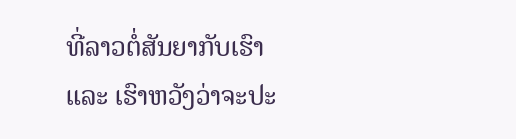ທີ່ລາວຕໍ່ສັນຍາກັບເຮົາ ແລະ ເຮົາຫວັງວ່າຈະປະ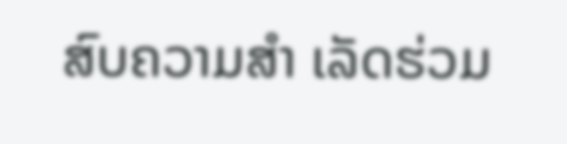ສົບຄວາມສຳ ເລັດຮ່ວມ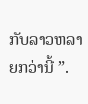ກັບລາວຫລາຍກວ່ານີ້ ”.